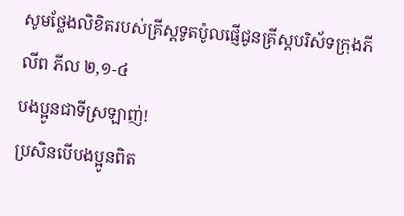សូមថ្លែងលិខិតរបស់គ្រីស្ដទូតប៉ូលផ្ញើជូនគ្រីស្ដបរិស័ទក្រុងភីលីព ភីល ២,១-៤
បងប្អូនជាទីស្រឡាញ់!
ប្រសិនបើបងប្អូនពិត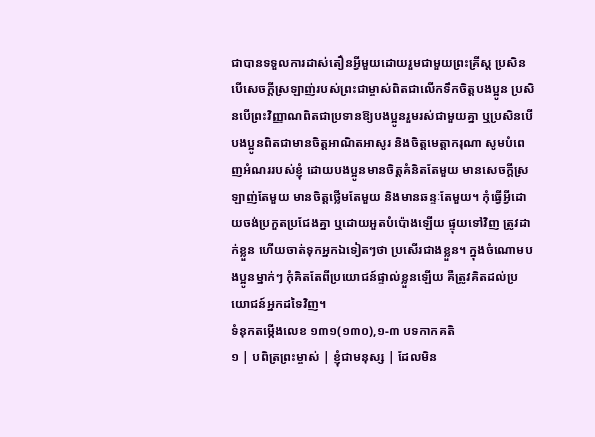ជាបានទទួលការដាស់តឿនអ្វីមួយដោយរួមជាមួយព្រះគ្រីស្ត ប្រសិនបើសេចក្ដីស្រឡាញ់របស់ព្រះជាម្ចាស់ពិតជាលើកទឹកចិត្តបងប្អូន ប្រសិនបើព្រះវិញ្ញាណពិតជាប្រទានឱ្យបងប្អូនរួមរស់ជាមួយគ្នា ឬប្រសិនបើបងប្អូនពិតជាមានចិត្តអាណិតអាសូរ និងចិត្តមេត្តាករុណា សូមបំពេញអំណររបស់ខ្ញុំ ដោយបងប្អូនមានចិត្តគំនិតតែមួយ មានសេចក្ដីស្រឡាញ់តែមួយ មានចិត្តថ្លើមតែមួយ និងមានឆន្ទៈតែមួយ។ កុំធ្វើអ្វីដោយចង់ប្រកួតប្រជែងគ្នា ឬដោយអួតបំប៉ោងឡើយ ផ្ទុយទៅវិញ ត្រូវដាក់ខ្លួន ហើយចាត់ទុកអ្នកឯទៀតៗថា ប្រសើរជាងខ្លួន។ ក្នុងចំណោមបងប្អូនម្នាក់ៗ កុំគិតតែពីប្រយោជន៍ផ្ទាល់ខ្លួនឡើយ គឺត្រូវគិតដល់ប្រយោជន៍អ្នកដទៃវិញ។
ទំនុកតម្កើងលេខ ១៣១(១៣០),១-៣ បទកាកគតិ
១ | បពិត្រព្រះម្ចាស់ | ខ្ញុំជាមនុស្ស | ដែលមិន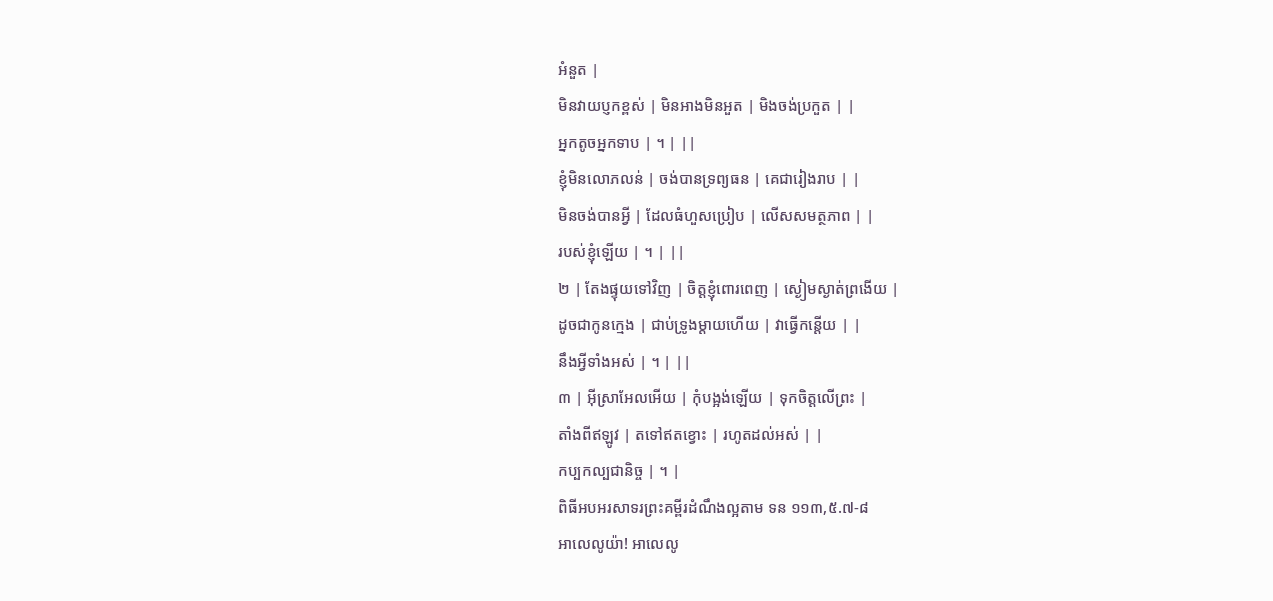អំនួត |
មិនវាយប្ញកខ្ពស់ | មិនអាងមិនអួត | មិងចង់ប្រកួត | |
អ្នកតូចអ្នកទាប | ។ | ||
ខ្ញុំមិនលោភលន់ | ចង់បានទ្រព្យធន | គេជារៀងរាប | |
មិនចង់បានអ្វី | ដែលធំហួសប្រៀប | លើសសមត្ថភាព | |
របស់ខ្ញុំឡើយ | ។ | ||
២ | តែងផ្ទុយទៅវិញ | ចិត្តខ្ញុំពោរពេញ | ស្ងៀមស្ងាត់ព្រងើយ |
ដូចជាកូនក្មេង | ជាប់ទ្រូងម្ដាយហើយ | វាធ្វើកន្ដើយ | |
នឹងអ្វីទាំងអស់ | ។ | ||
៣ | អ៊ីស្រាអែលអើយ | កុំបង្អង់ឡើយ | ទុកចិត្តលើព្រះ |
តាំងពីឥឡូវ | តទៅឥតខ្វោះ | រហូតដល់អស់ | |
កប្បកល្បជានិច្ច | ។ |
ពិធីអបអរសាទរព្រះគម្ពីរដំណឹងល្អតាម ទន ១១៣,៥.៧-៨
អាលេលូយ៉ា! អាលេលូ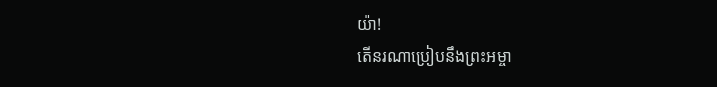យ៉ា!
តើនរណាប្រៀបនឹងព្រះអម្ចា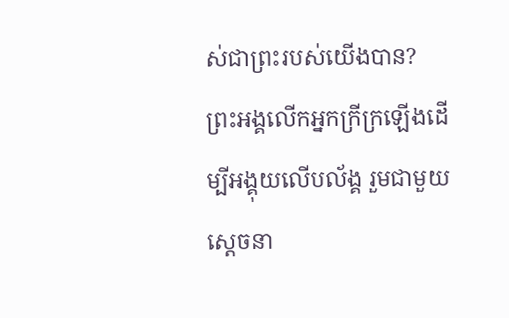ស់ជាព្រះរបស់យើងបាន? ព្រះអង្គលើកអ្នកក្រីក្រឡើងដើម្បីអង្គុយលើបល័ង្គ រួមជាមួយសេ្ដចនា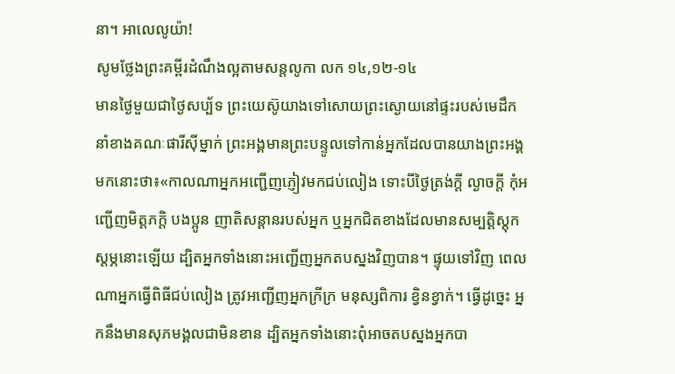នា។ អាលេលូយ៉ា!
សូមថ្លែងព្រះគម្ពីរដំណឹងល្អតាមសន្តលូកា លក ១៤,១២-១៤
មានថ្ងៃមួយជាថ្ងៃសប្ប័ទ ព្រះយេស៊ូយាងទៅសោយព្រះស្ងោយនៅផ្ទះរបស់មេដឹកនាំខាងគណៈផារីស៊ីម្នាក់ ព្រះអង្គមានព្រះបន្ទូលទៅកាន់អ្នកដែលបានយាងព្រះអង្គមកនោះថា៖«កាលណាអ្នកអញ្ជើញភ្ញៀវមកជប់លៀង ទោះបីថ្ងៃត្រង់ក្តី ល្ងាចក្តី កុំអញ្ជើញមិត្តភក្ដិ បងប្អូន ញាតិសន្ដានរបស់អ្នក ឬអ្នកជិតខាងដែលមានសម្បត្តិស្ដុកស្តម្ភនោះឡើយ ដ្បិតអ្នកទាំងនោះអញ្ជើញអ្នកតបស្នងវិញបាន។ ផ្ទុយទៅវិញ ពេលណាអ្នកធ្វើពិធីជប់លៀង ត្រូវអញ្ជើញអ្នកក្រីក្រ មនុស្សពិការ ខ្វិនខ្វាក់។ ធ្វើដូច្នេះ អ្នកនឹងមានសុភមង្គលជាមិនខាន ដ្បិតអ្នកទាំងនោះពុំអាចតបស្នងអ្នកបា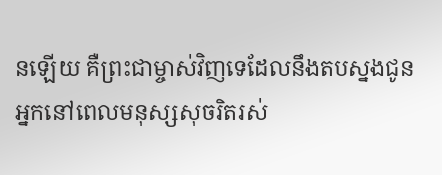នឡើយ គឺព្រះជាម្ចាស់វិញទេដែលនឹងតបស្នងជូនអ្នកនៅពេលមនុស្សសុចរិតរស់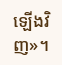ឡើងវិញ»។